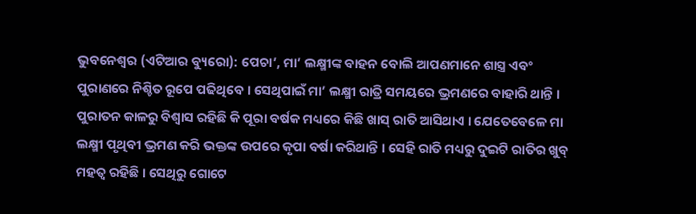ଭୁବନେଶ୍ୱର (ଏଟିଆର ବ୍ୟୁରୋ): ପେଚା’, ମା’ ଲକ୍ଷ୍ମୀଙ୍କ ବାହନ ବୋଲି ଆପଣମାନେ ଶାସ୍ତ୍ର ଏବଂ ପୁରାଣରେ ନିଶ୍ଚିତ ରୂପେ ପଢିଥିବେ । ସେଥିପାଇଁ ମା’ ଲକ୍ଷ୍ମୀ ରାତ୍ରି ସମୟରେ ଭ୍ରମଣରେ ବାହାରି ଥାନ୍ତି । ପୁରାତନ କାଳରୁ ବିଶ୍ୱାସ ରହିଛି କି ପୂରା ବର୍ଷକ ମଧ୍ୟରେ କିଛି ଖାସ୍ ରାତି ଆସିଥାଏ । ଯେତେବେଳେ ମା ଲକ୍ଷ୍ମୀ ପୃଥିବୀ ଭ୍ରମଣ କରି ଭକ୍ତଙ୍କ ଉପରେ କୃପା ବର୍ଷା କରିଥାନ୍ତି । ସେହି ରାତି ମଧ୍ୟରୁ ଦୁଇଟି ରାତିର ଖୁବ୍ ମହତ୍ୱ ରହିଛି । ସେଥିରୁ ଗୋଟେ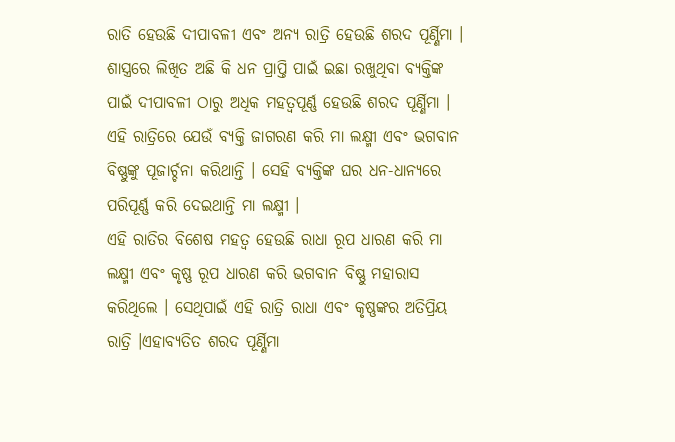ରାତି ହେଉଛି ଦୀପାବଳୀ ଏବଂ ଅନ୍ୟ ରାତ୍ରି ହେଉଛି ଶରଦ ପୂର୍ଣ୍ଣିମା ।
ଶାସ୍ତ୍ରରେ ଲିଖିତ ଅଛି କି ଧନ ପ୍ରାପ୍ତି ପାଇଁ ଇଛା ରଖୁଥିବା ବ୍ୟକ୍ତିଙ୍କ ପାଇଁ ଦୀପାବଳୀ ଠାରୁ ଅଧିକ ମହତ୍ୱପୂର୍ଣ୍ଣ ହେଉଛି ଶରଦ ପୂର୍ଣ୍ଣିମା । ଏହି ରାତ୍ରିରେ ଯେଉଁ ବ୍ୟକ୍ତି ଜାଗରଣ କରି ମା ଲକ୍ଷ୍ମୀ ଏବଂ ଭଗବାନ ବିଷ୍ଣୁଙ୍କୁ ପୂଜାର୍ଚ୍ଚନା କରିଥାନ୍ତି । ସେହି ବ୍ୟକ୍ତିଙ୍କ ଘର ଧନ-ଧାନ୍ୟରେ ପରିପୂର୍ଣ୍ଣ କରି ଦେଇଥାନ୍ତି ମା ଲକ୍ଷ୍ମୀ ।
ଏହି ରାତିର ବିଶେଷ ମହତ୍ୱ ହେଉଛି ରାଧା ରୂପ ଧାରଣ କରି ମା ଲକ୍ଷ୍ମୀ ଏବଂ କୃଷ୍ଣ ରୂପ ଧାରଣ କରି ଭଗବାନ ବିଷ୍ଣୁ ମହାରାସ କରିଥିଲେ । ସେଥିପାଇଁ ଏହି ରାତ୍ରି ରାଧା ଏବଂ କୃଷ୍ଣଙ୍କର ଅତିପ୍ରିୟ ରାତ୍ରି ।ଏହାବ୍ୟତିତ ଶରଦ ପୂର୍ଣ୍ଣିମା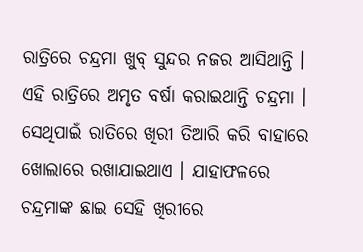ରାତ୍ରିରେ ଚନ୍ଦ୍ରମା ଖୁବ୍ ସୁନ୍ଦର ନଜର ଆସିଥାନ୍ତି । ଏହି ରାତ୍ରିରେ ଅମୃତ ବର୍ଷା କରାଇଥାନ୍ତି ଚନ୍ଦ୍ରମା । ସେଥିପାଇଁ ରାତିରେ ଖିରୀ ତିଆରି କରି ବାହାରେ ଖୋଲାରେ ରଖାଯାଇଥାଏ । ଯାହାଫଳରେ ଚନ୍ଦ୍ରମାଙ୍କ ଛାଇ ସେହି ଖିରୀରେ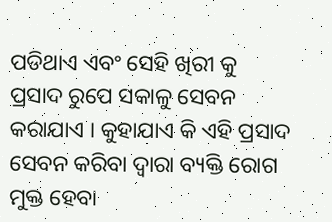ପଡିଥାଏ ଏବଂ ସେହି ଖିରୀ କୁ ପ୍ରସାଦ ରୁପେ ସକାଳୁ ସେବନ କରାଯାଏ । କୁହାଯାଏ କି ଏହି ପ୍ରସାଦ ସେବନ କରିବା ଦ୍ୱାରା ବ୍ୟକ୍ତି ରୋଗ ମୁକ୍ତ ହେବା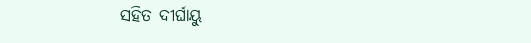ସହିତ ଦୀର୍ଘାୟୁ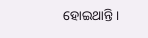ହୋଇଥାନ୍ତି ।